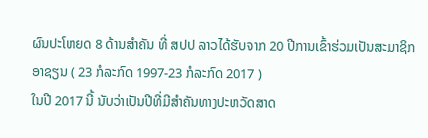ຜົນປະໂຫຍດ 8 ດ້ານສຳຄັນ ທີ່ ສປປ ລາວໄດ້ຮັບຈາກ 20 ປີການເຂົ້າຮ່ວມເປັນສະມາຊິກອາຊຽນ ( 23 ກໍລະກົດ 1997-23 ກໍລະກົດ 2017 )
ໃນປີ 2017 ນີ້ ນັບວ່າເປັນປີທີ່ມີສຳຄັນທາງປະຫວັດສາດ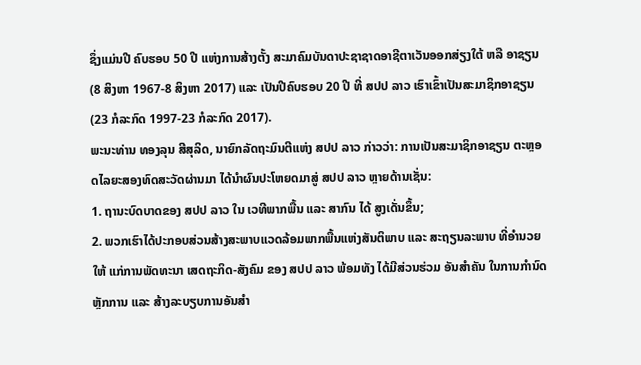ຊຶ່ງແມ່ນປີ ຄົບຮອບ 50 ປີ ແຫ່ງການສ້າງຕັ້ງ ສະມາຄົມບັນດາປະຊາຊາດອາຊີຕາເວັນອອກສ່ຽງໃຕ້ ຫລື ອາຊຽນ (8 ສິງຫາ 1967-8 ສິງຫາ 2017) ແລະ ເປັນປີຄົບຮອບ 20 ປີ ທີ່ ສປປ ລາວ ເຮົາເຂົ້າເປັນສະມາຊິກອາຊຽນ (23 ກໍລະກົດ 1997-23 ກໍລະກົດ 2017).
ພະນະທ່ານ ທອງລຸນ ສີສຸລິດ, ນາຍົກລັດຖະມົນຕີແຫ່ງ ສປປ ລາວ ກ່າວວ່າ: ການເປັນສະມາຊິກອາຊຽນ ຕະຫຼອດໄລຍະສອງທົດສະວັດຜ່ານມາ ໄດ້ນຳຜົນປະໂຫຍດມາສູ່ ສປປ ລາວ ຫຼາຍດ້ານເຊັ່ນ:
1. ຖານະບົດບາດຂອງ ສປປ ລາວ ໃນ ເວທີພາກພື້ນ ແລະ ສາກົນ ໄດ້ ສູງເດັ່ນຂຶ້ນ;
2. ພວກເຮົາໄດ້ປະກອບສ່ວນສ້າງສະພາບແວດລ້ອມພາກພື້ນແຫ່ງສັນຕິພາບ ແລະ ສະຖຽນລະພາບ ທີ່ອຳນວຍ ໃຫ້ ແກ່ການພັດທະນາ ເສດຖະກິດ-ສັງຄົມ ຂອງ ສປປ ລາວ ພ້ອມທັງ ໄດ້ມີສ່ວນຮ່ວມ ອັນສຳຄັນ ໃນການກຳນົດຫຼັກການ ແລະ ສ້າງລະບຽບການອັນສຳ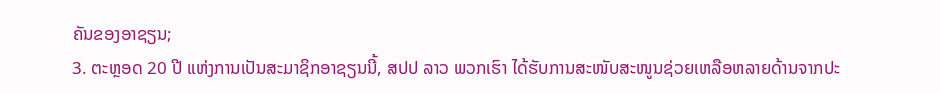ຄັນຂອງອາຊຽນ;
3. ຕະຫຼອດ 20 ປີ ແຫ່ງການເປັນສະມາຊິກອາຊຽນນີ້, ສປປ ລາວ ພວກເຮົາ ໄດ້ຮັບການສະໜັບສະໜູນຊ່ວຍເຫລືອຫລາຍດ້ານຈາກປະ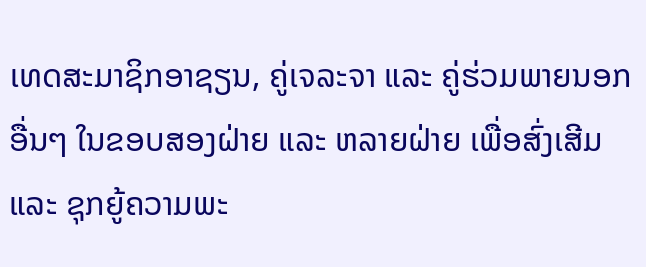ເທດສະມາຊິກອາຊຽນ, ຄູ່ເຈລະຈາ ແລະ ຄູ່ຮ່ວມພາຍນອກອື່ນໆ ໃນຂອບສອງຝ່າຍ ແລະ ຫລາຍຝ່າຍ ເພື່ອສົ່ງເສີມ ແລະ ຊຸກຍູ້ຄວາມພະ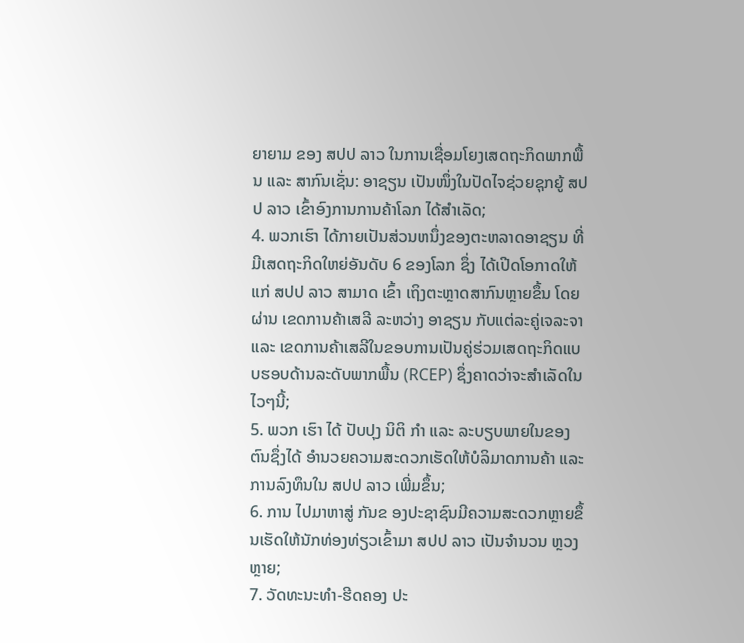ຍາຍາມ ຂອງ ສປປ ລາວ ໃນການເຊື່ອມໂຍງເສດຖະກິດພາກພື້ນ ແລະ ສາກົນເຊັ່ນ: ອາຊຽນ ເປັນໜຶ່ງໃນປັດໄຈຊ່ວຍຊຸກຍູ້ ສປປ ລາວ ເຂົ້າອົງການການຄ້າໂລກ ໄດ້ສຳເລັດ;
4. ພວກເຮົາ ໄດ້ກາຍເປັນສ່ວນຫນຶ່ງຂອງຕະຫລາດອາຊຽນ ທີ່ມີເສດຖະກິດໃຫຍ່ອັນດັບ 6 ຂອງໂລກ ຊຶ່ງ ໄດ້ເປີດໂອກາດໃຫ້ແກ່ ສປປ ລາວ ສາມາດ ເຂົ້າ ເຖິງຕະຫຼາດສາກົນຫຼາຍຂຶ້ນ ໂດຍ ຜ່ານ ເຂດການຄ້າເສລີ ລະຫວ່າງ ອາຊຽນ ກັບແຕ່ລະຄູ່ເຈລະຈາ ແລະ ເຂດການຄ້າເສລີໃນຂອບການເປັນຄູ່ຮ່ວມເສດຖະກິດແບບຮອບດ້ານລະດັບພາກພື້ນ (RCEP) ຊຶ່ງຄາດວ່າຈະສຳເລັດໃນໄວໆນີ້;
5. ພວກ ເຮົາ ໄດ້ ປັບປຸງ ນິຕິ ກຳ ແລະ ລະບຽບພາຍໃນຂອງຕົນຊຶ່ງໄດ້ ອຳນວຍຄວາມສະດວກເຮັດໃຫ້ບໍລິມາດການຄ້າ ແລະ ການລົງທຶນໃນ ສປປ ລາວ ເພີ່ມຂຶ້ນ;
6. ການ ໄປມາຫາສູ່ ກັນຂ ອງປະຊາຊົນມີຄວາມສະດວກຫຼາຍຂຶ້ນເຮັດໃຫ້ນັກທ່ອງທ່ຽວເຂົ້າມາ ສປປ ລາວ ເປັນຈຳນວນ ຫຼວງ ຫຼາຍ;
7. ວັດທະນະທຳ-ຮີດຄອງ ປະ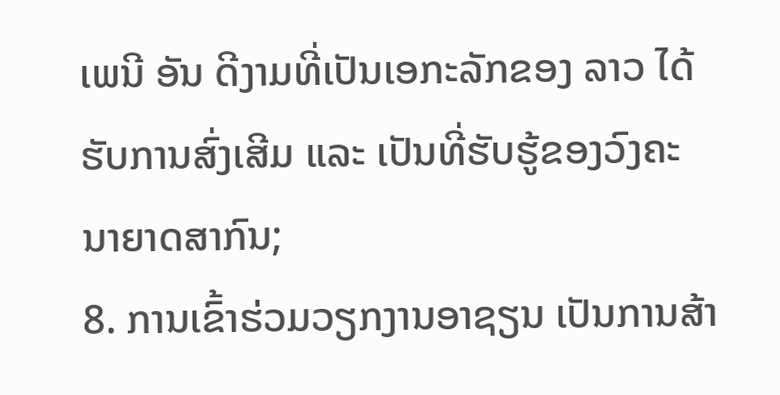ເພນີ ອັນ ດີງາມທີ່ເປັນເອກະລັກຂອງ ລາວ ໄດ້ຮັບການສົ່ງເສີມ ແລະ ເປັນທີ່ຮັບຮູ້ຂອງວົງຄະນາຍາດສາກົນ;
8. ການເຂົ້າຮ່ວມວຽກງານອາຊຽນ ເປັນການສ້າ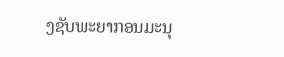ງຊັບພະຍາກອນມະນຸ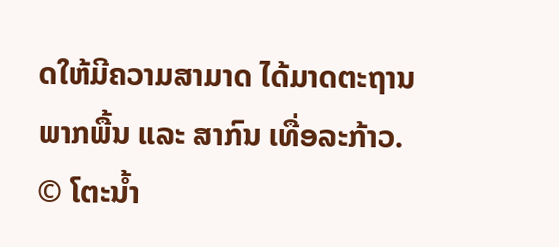ດໃຫ້ມີຄວາມສາມາດ ໄດ້ມາດຕະຖານພາກພື້ນ ແລະ ສາກົນ ເທື່ອລະກ້າວ.
© ໂຕະນໍ້າ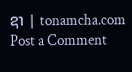ຊາ | tonamcha.com
Post a Comment